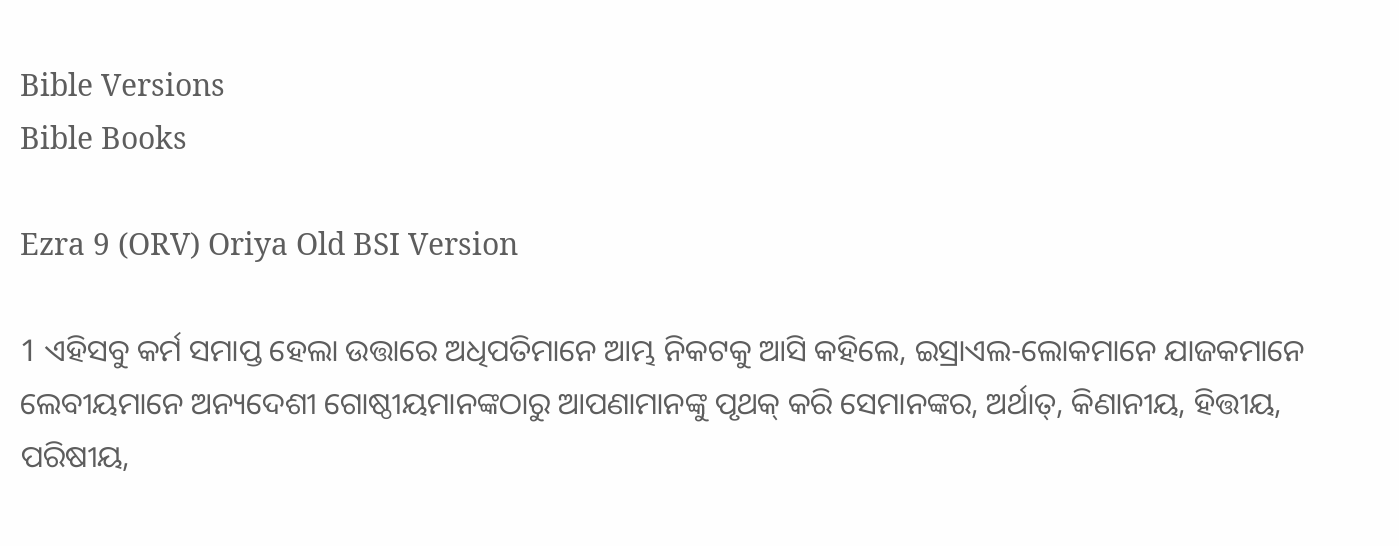Bible Versions
Bible Books

Ezra 9 (ORV) Oriya Old BSI Version

1 ଏହିସବୁ କର୍ମ ସମାପ୍ତ ହେଲା ଉତ୍ତାରେ ଅଧିପତିମାନେ ଆମ୍ଭ ନିକଟକୁ ଆସି କହିଲେ, ଇସ୍ରାଏଲ-ଲୋକମାନେ ଯାଜକମାନେ ଲେବୀୟମାନେ ଅନ୍ୟଦେଶୀ ଗୋଷ୍ଠୀୟମାନଙ୍କଠାରୁ ଆପଣାମାନଙ୍କୁ ପୃଥକ୍ କରି ସେମାନଙ୍କର, ଅର୍ଥାତ୍, କିଣାନୀୟ, ହିତ୍ତୀୟ, ପରିଷୀୟ,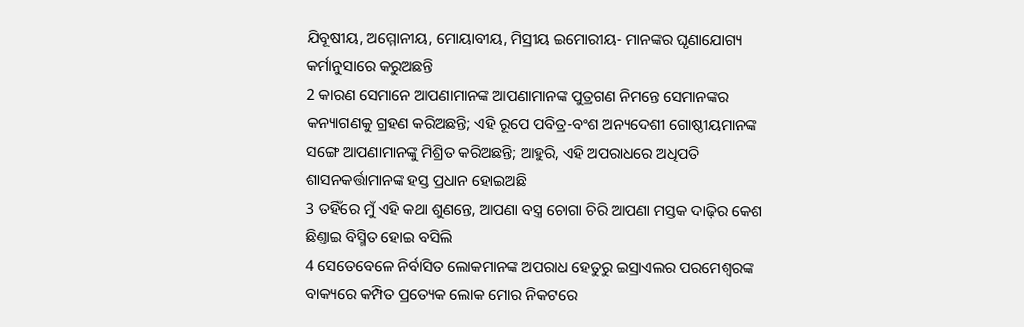ଯିବୂଷୀୟ, ଅମ୍ମୋନୀୟ, ମୋୟାବୀୟ, ମିସ୍ରୀୟ ଇମୋରୀୟ- ମାନଙ୍କର ଘୃଣାଯୋଗ୍ୟ କର୍ମାନୁସାରେ କରୁଅଛନ୍ତି
2 କାରଣ ସେମାନେ ଆପଣାମାନଙ୍କ ଆପଣାମାନଙ୍କ ପୁତ୍ରଗଣ ନିମନ୍ତେ ସେମାନଙ୍କର କନ୍ୟାଗଣକୁ ଗ୍ରହଣ କରିଅଛନ୍ତି; ଏହି ରୂପେ ପବିତ୍ର-ବଂଶ ଅନ୍ୟଦେଶୀ ଗୋଷ୍ଠୀୟମାନଙ୍କ ସଙ୍ଗେ ଆପଣାମାନଙ୍କୁ ମିଶ୍ରିତ କରିଅଛନ୍ତି; ଆହୁରି, ଏହି ଅପରାଧରେ ଅଧିପତି ଶାସନକର୍ତ୍ତାମାନଙ୍କ ହସ୍ତ ପ୍ରଧାନ ହୋଇଅଛି
3 ତହିଁରେ ମୁଁ ଏହି କଥା ଶୁଣନ୍ତେ, ଆପଣା ବସ୍ତ୍ର ଚୋଗା ଚିରି ଆପଣା ମସ୍ତକ ଦାଢ଼ିର କେଶ ଛିଣ୍ତାଇ ବିସ୍ମିତ ହୋଇ ବସିଲି
4 ସେତେବେଳେ ନିର୍ବାସିତ ଲୋକମାନଙ୍କ ଅପରାଧ ହେତୁରୁ ଇସ୍ରାଏଲର ପରମେଶ୍ଵରଙ୍କ ବାକ୍ୟରେ କମ୍ପିତ ପ୍ରତ୍ୟେକ ଲୋକ ମୋର ନିକଟରେ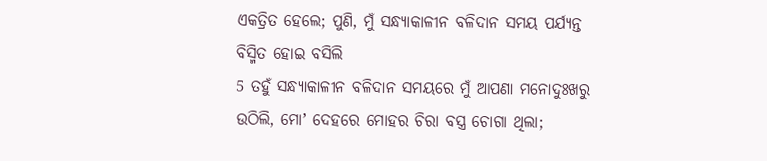ଏକତ୍ରିତ ହେଲେ; ପୁଣି, ମୁଁ ସନ୍ଧ୍ୟାକାଳୀନ ବଳିଦାନ ସମୟ ପର୍ଯ୍ୟନ୍ତ ବିସ୍ମିତ ହୋଇ ବସିଲି
5 ତହୁଁ ସନ୍ଧ୍ୟାକାଳୀନ ବଳିଦାନ ସମୟରେ ମୁଁ ଆପଣା ମନୋଦୁଃଖରୁ ଉଠିଲି, ମୋʼ ଦେହରେ ମୋହର ଚିରା ବସ୍ତ୍ର ଚୋଗା ଥିଲା;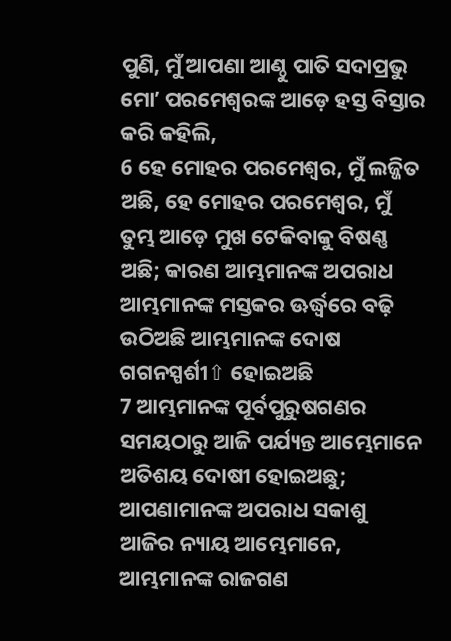ପୁଣି, ମୁଁ ଆପଣା ଆଣ୍ଠୁ ପାତି ସଦାପ୍ରଭୁ ମୋʼ ପରମେଶ୍ଵରଙ୍କ ଆଡ଼େ ହସ୍ତ ବିସ୍ତାର କରି କହିଲି,
6 ହେ ମୋହର ପରମେଶ୍ଵର, ମୁଁ ଲଜ୍ଜିତ ଅଛି, ହେ ମୋହର ପରମେଶ୍ଵର, ମୁଁ ତୁମ୍ଭ ଆଡ଼େ ମୁଖ ଟେକିବାକୁ ବିଷଣ୍ଣ ଅଛି; କାରଣ ଆମ୍ଭମାନଙ୍କ ଅପରାଧ ଆମ୍ଭମାନଙ୍କ ମସ୍ତକର ଊର୍ଦ୍ଧ୍ଵରେ ବଢ଼ି ଉଠିଅଛି ଆମ୍ଭମାନଙ୍କ ଦୋଷ ଗଗନସ୍ପର୍ଶୀ⇧ ହୋଇଅଛି
7 ଆମ୍ଭମାନଙ୍କ ପୂର୍ବପୁରୁଷଗଣର ସମୟଠାରୁ ଆଜି ପର୍ଯ୍ୟନ୍ତ ଆମ୍ଭେମାନେ ଅତିଶୟ ଦୋଷୀ ହୋଇଅଛୁ; ଆପଣାମାନଙ୍କ ଅପରାଧ ସକାଶୁ ଆଜିର ନ୍ୟାୟ ଆମ୍ଭେମାନେ, ଆମ୍ଭମାନଙ୍କ ରାଜଗଣ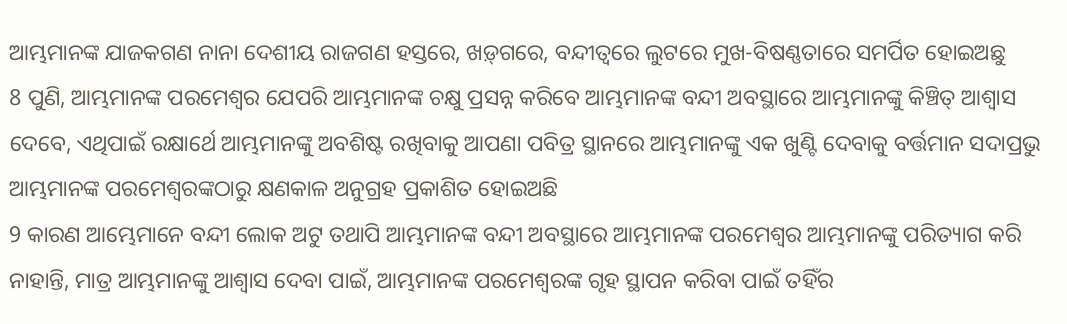ଆମ୍ଭମାନଙ୍କ ଯାଜକଗଣ ନାନା ଦେଶୀୟ ରାଜଗଣ ହସ୍ତରେ, ଖଡ଼୍‍ଗରେ, ବନ୍ଦୀତ୍ଵରେ ଲୁଟରେ ମୁଖ-ବିଷଣ୍ଣତାରେ ସମର୍ପିତ ହୋଇଅଛୁ
8 ପୁଣି, ଆମ୍ଭମାନଙ୍କ ପରମେଶ୍ଵର ଯେପରି ଆମ୍ଭମାନଙ୍କ ଚକ୍ଷୁ ପ୍ରସନ୍ନ କରିବେ ଆମ୍ଭମାନଙ୍କ ବନ୍ଦୀ ଅବସ୍ଥାରେ ଆମ୍ଭମାନଙ୍କୁ କିଞ୍ଚିତ୍ ଆଶ୍ଵାସ ଦେବେ, ଏଥିପାଇଁ ରକ୍ଷାର୍ଥେ ଆମ୍ଭମାନଙ୍କୁ ଅବଶିଷ୍ଟ ରଖିବାକୁ ଆପଣା ପବିତ୍ର ସ୍ଥାନରେ ଆମ୍ଭମାନଙ୍କୁ ଏକ ଖୁଣ୍ଟି ଦେବାକୁ ବର୍ତ୍ତମାନ ସଦାପ୍ରଭୁ ଆମ୍ଭମାନଙ୍କ ପରମେଶ୍ଵରଙ୍କଠାରୁ କ୍ଷଣକାଳ ଅନୁଗ୍ରହ ପ୍ରକାଶିତ ହୋଇଅଛି
9 କାରଣ ଆମ୍ଭେମାନେ ବନ୍ଦୀ ଲୋକ ଅଟୁ ତଥାପି ଆମ୍ଭମାନଙ୍କ ବନ୍ଦୀ ଅବସ୍ଥାରେ ଆମ୍ଭମାନଙ୍କ ପରମେଶ୍ଵର ଆମ୍ଭମାନଙ୍କୁ ପରିତ୍ୟାଗ କରି ନାହାନ୍ତି, ମାତ୍ର ଆମ୍ଭମାନଙ୍କୁ ଆଶ୍ଵାସ ଦେବା ପାଇଁ, ଆମ୍ଭମାନଙ୍କ ପରମେଶ୍ଵରଙ୍କ ଗୃହ ସ୍ଥାପନ କରିବା ପାଇଁ ତହିଁର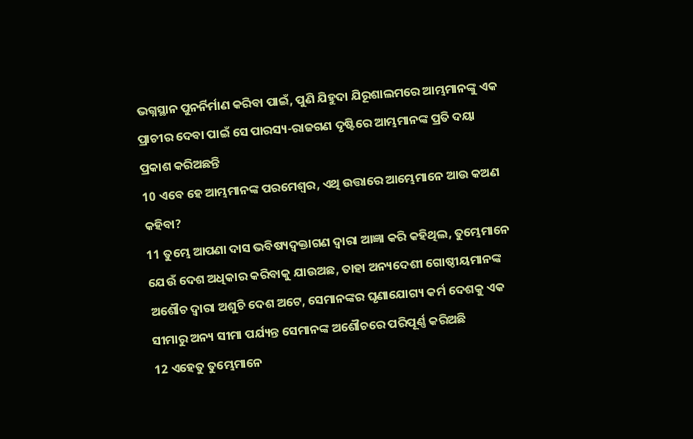ଭଗ୍ନସ୍ଥାନ ପୁନର୍ନିର୍ମାଣ କରିବା ପାଇଁ, ପୁଣି ଯିହୁଦା ଯିରୂଶାଲମରେ ଆମ୍ଭମାନଙ୍କୁ ଏକ ପ୍ରାଚୀର ଦେବା ପାଇଁ ସେ ପାରସ୍ୟ-ରାଜଗଣ ଦୃଷ୍ଟିରେ ଆମ୍ଭମାନଙ୍କ ପ୍ରତି ଦୟା ପ୍ରକାଶ କରିଅଛନ୍ତି
10 ଏବେ ହେ ଆମ୍ଭମାନଙ୍କ ପରମେଶ୍ଵର, ଏଥି ଉତ୍ତାରେ ଆମ୍ଭେମାନେ ଆଉ କଅଣ କହିବା?
11 ତୁମ୍ଭେ ଆପଣା ଦାସ ଭବିଷ୍ୟଦ୍ବକ୍ତାଗଣ ଦ୍ଵାରା ଆଜ୍ଞା କରି କହିଥିଲ, ତୁମ୍ଭେମାନେ ଯେଉଁ ଦେଶ ଅଧିକାର କରିବାକୁ ଯାଉଅଛ, ତାହା ଅନ୍ୟଦେଶୀ ଗୋଷ୍ଠୀୟମାନଙ୍କ ଅଶୌଚ ଦ୍ଵାରା ଅଶୁଚି ଦେଶ ଅଟେ, ସେମାନଙ୍କର ଘୃଣାଯୋଗ୍ୟ କର୍ମ ଦେଶକୁ ଏକ ସୀମାରୁ ଅନ୍ୟ ସୀମା ପର୍ଯ୍ୟନ୍ତ ସେମାନଙ୍କ ଅଶୌଚରେ ପରିପୂର୍ଣ୍ଣ କରିଅଛି
12 ଏହେତୁ ତୁମ୍ଭେମାନେ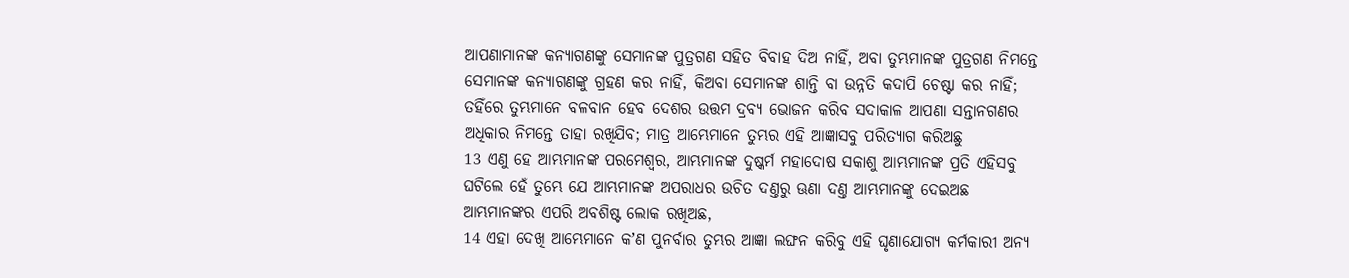ଆପଣାମାନଙ୍କ କନ୍ୟାଗଣଙ୍କୁ ସେମାନଙ୍କ ପୁତ୍ରଗଣ ସହିତ ବିବାହ ଦିଅ ନାହିଁ, ଅବା ତୁମ୍ଭମାନଙ୍କ ପୁତ୍ରଗଣ ନିମନ୍ତେ ସେମାନଙ୍କ କନ୍ୟାଗଣଙ୍କୁ ଗ୍ରହଣ କର ନାହିଁ, କିଅବା ସେମାନଙ୍କ ଶାନ୍ତି ବା ଉନ୍ନତି କଦାପି ଚେଷ୍ଟା କର ନାହିଁ; ତହିଁରେ ତୁମ୍ଭମାନେ ବଳବାନ ହେବ ଦେଶର ଉତ୍ତମ ଦ୍ରବ୍ୟ ଭୋଜନ କରିବ ସଦାକାଳ ଆପଣା ସନ୍ତାନଗଣର ଅଧିକାର ନିମନ୍ତେ ତାହା ରଖିଯିବ; ମାତ୍ର ଆମ୍ଭେମାନେ ତୁମ୍ଭର ଏହି ଆଜ୍ଞାସବୁ ପରିତ୍ୟାଗ କରିଅଛୁ
13 ଏଣୁ ହେ ଆମ୍ଭମାନଙ୍କ ପରମେଶ୍ଵର, ଆମ୍ଭମାନଙ୍କ ଦୁଷ୍କର୍ମ ମହାଦୋଷ ସକାଶୁ ଆମ୍ଭମାନଙ୍କ ପ୍ରତି ଏହିସବୁ ଘଟିଲେ ହେଁ ତୁମ୍ଭେ ଯେ ଆମ୍ଭମାନଙ୍କ ଅପରାଧର ଉଚିତ ଦଣ୍ତରୁ ଊଣା ଦଣ୍ତ ଆମ୍ଭମାନଙ୍କୁ ଦେଇଅଛ ଆମ୍ଭମାନଙ୍କର ଏପରି ଅବଶିଷ୍ଟ ଲୋକ ରଖିଅଛ,
14 ଏହା ଦେଖି ଆମ୍ଭେମାନେ କʼଣ ପୁନର୍ବାର ତୁମ୍ଭର ଆଜ୍ଞା ଲଙ୍ଘନ କରିବୁ ଏହି ଘୃଣାଯୋଗ୍ୟ କର୍ମକାରୀ ଅନ୍ୟ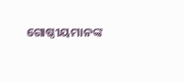ଗୋଷ୍ଠୀୟମାନଙ୍କ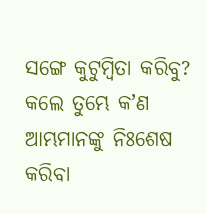ସଙ୍ଗେ କୁଟୁମ୍ଵିତା କରିବୁ? କଲେ ତୁମ୍ଭେ କʼଣ ଆମ୍ଭମାନଙ୍କୁ ନିଃଶେଷ କରିବା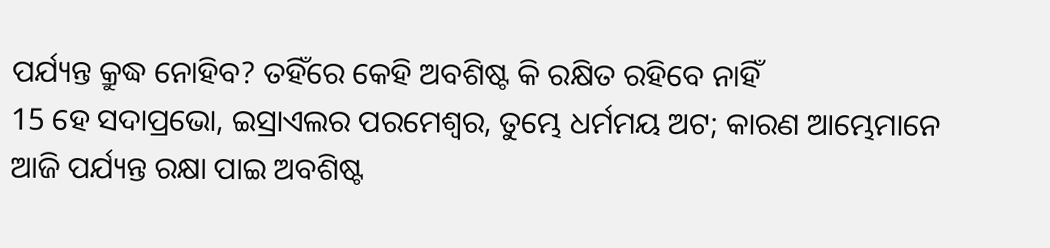ପର୍ଯ୍ୟନ୍ତ କ୍ରୁଦ୍ଧ ନୋହିବ? ତହିଁରେ କେହି ଅବଶିଷ୍ଟ କି ରକ୍ଷିତ ରହିବେ ନାହିଁ
15 ହେ ସଦାପ୍ରଭୋ, ଇସ୍ରାଏଲର ପରମେଶ୍ଵର, ତୁମ୍ଭେ ଧର୍ମମୟ ଅଟ; କାରଣ ଆମ୍ଭେମାନେ ଆଜି ପର୍ଯ୍ୟନ୍ତ ରକ୍ଷା ପାଇ ଅବଶିଷ୍ଟ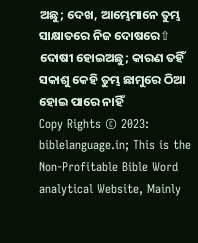ଅଛୁ; ଦେଖ, ଆମ୍ଭେମାନେ ତୁମ୍ଭ ସାକ୍ଷାତରେ ନିଜ ଦୋଷରେ⇧ ଦୋଷୀ ହୋଇଅଛୁ; କାରଣ ତହିଁ ସକାଶୁ କେହି ତୁମ୍ଭ ଛାମୁରେ ଠିଆ ହୋଇ ପାରେ ନାହିଁ
Copy Rights © 2023: biblelanguage.in; This is the Non-Profitable Bible Word analytical Website, Mainly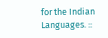for the Indian Languages. ::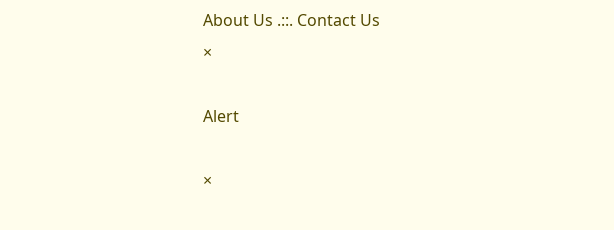About Us .::. Contact Us
×

Alert

×